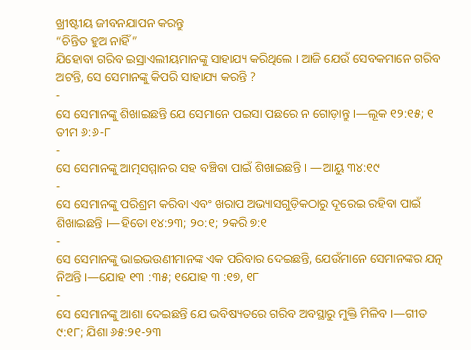ଖ୍ରୀଷ୍ଟୀୟ ଜୀବନଯାପନ କରନ୍ତୁ
“ଚିନ୍ତିତ ହୁଅ ନାହିଁ”
ଯିହୋବା ଗରିବ ଇସ୍ରାଏଲୀୟମାନଙ୍କୁ ସାହାଯ୍ୟ କରିଥିଲେ । ଆଜି ଯେଉଁ ସେବକମାନେ ଗରିବ ଅଟନ୍ତି, ସେ ସେମାନଙ୍କୁ କିପରି ସାହାଯ୍ୟ କରନ୍ତି ?
-
ସେ ସେମାନଙ୍କୁ ଶିଖାଇଛନ୍ତି ଯେ ସେମାନେ ପଇସା ପଛରେ ନ ଗୋଡ଼ାନ୍ତୁ ।—ଲୂକ ୧୨:୧୫; ୧ ତୀମ ୬:୬-୮
-
ସେ ସେମାନଙ୍କୁ ଆତ୍ମସମ୍ମାନର ସହ ବଞ୍ଚିବା ପାଇଁ ଶିଖାଇଛନ୍ତି । —ଆୟୁ ୩୪:୧୯
-
ସେ ସେମାନଙ୍କୁ ପରିଶ୍ରମ କରିବା ଏବଂ ଖରାପ ଅଭ୍ୟାସଗୁଡ଼ିକଠାରୁ ଦୂରେଇ ରହିବା ପାଇଁ ଶିଖାଇଛନ୍ତି ।—ହିତୋ ୧୪:୨୩; ୨୦:୧; ୨କରି ୭:୧
-
ସେ ସେମାନଙ୍କୁ ଭାଇଭଉଣୀମାନଙ୍କ ଏକ ପରିବାର ଦେଇଛନ୍ତି, ଯେଉଁମାନେ ସେମାନଙ୍କର ଯତ୍ନ ନିଅନ୍ତି ।—ଯୋହ ୧୩ :୩୫; ୧ଯୋହ ୩ :୧୭, ୧୮
-
ସେ ସେମାନଙ୍କୁ ଆଶା ଦେଇଛନ୍ତି ଯେ ଭବିଷ୍ୟତରେ ଗରିବ ଅବସ୍ଥାରୁ ମୁକ୍ତି ମିଳିବ ।—ଗୀତ ୯:୧୮; ଯିଶା ୬୫:୨୧-୨୩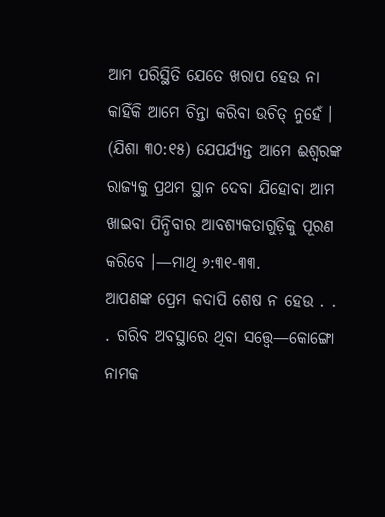ଆମ ପରିସ୍ଥିତି ଯେତେ ଖରାପ ହେଉ ନା କାହିଁକି ଆମେ ଚିନ୍ତା କରିବା ଉଚିତ୍ ନୁହେଁ । (ଯିଶା ୩୦:୧୫) ଯେପର୍ଯ୍ୟନ୍ତ ଆମେ ଈଶ୍ୱରଙ୍କ ରାଜ୍ୟକୁ ପ୍ରଥମ ସ୍ଥାନ ଦେବା ଯିହୋବା ଆମ ଖାଇବା ପିନ୍ଧିବାର ଆବଶ୍ୟକତାଗୁଡ଼ିକୁ ପୂରଣ କରିବେ ।—ମାଥି ୬:୩୧-୩୩.
ଆପଣଙ୍କ ପ୍ରେମ କଦାପି ଶେଷ ନ ହେଉ . . . ଗରିବ ଅବସ୍ଥାରେ ଥିବା ସତ୍ତ୍ୱେ—କୋଙ୍ଗୋ ନାମକ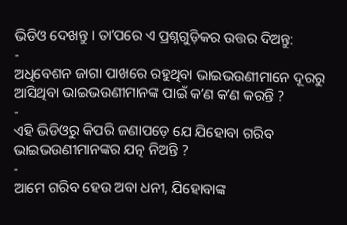ଭିଡିଓ ଦେଖନ୍ତୁ । ତାʼପରେ ଏ ପ୍ରଶ୍ନଗୁଡ଼ିକର ଉତ୍ତର ଦିଅନ୍ତୁ:
-
ଅଧିବେଶନ ଜାଗା ପାଖରେ ରହୁଥିବା ଭାଇଭଉଣୀମାନେ ଦୂରରୁ ଆସିଥିବା ଭାଇଭଉଣୀମାନଙ୍କ ପାଇଁ କʼଣ କʼଣ କରନ୍ତି ?
-
ଏହି ଭିଡିଓରୁ କିପରି ଜଣାପଡ଼େ ଯେ ଯିହୋବା ଗରିବ ଭାଇଭଉଣୀମାନଙ୍କର ଯତ୍ନ ନିଅନ୍ତି ?
-
ଆମେ ଗରିବ ହେଉ ଅବା ଧନୀ, ଯିହୋବାଙ୍କ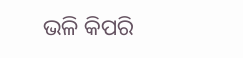ଭଳି କିପରି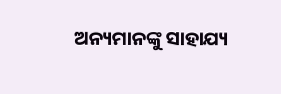ଅନ୍ୟମାନଙ୍କୁ ସାହାଯ୍ୟ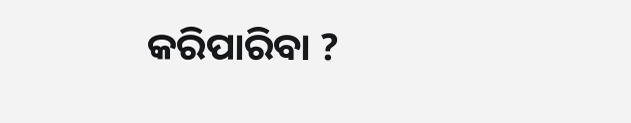କରିପାରିବା ?